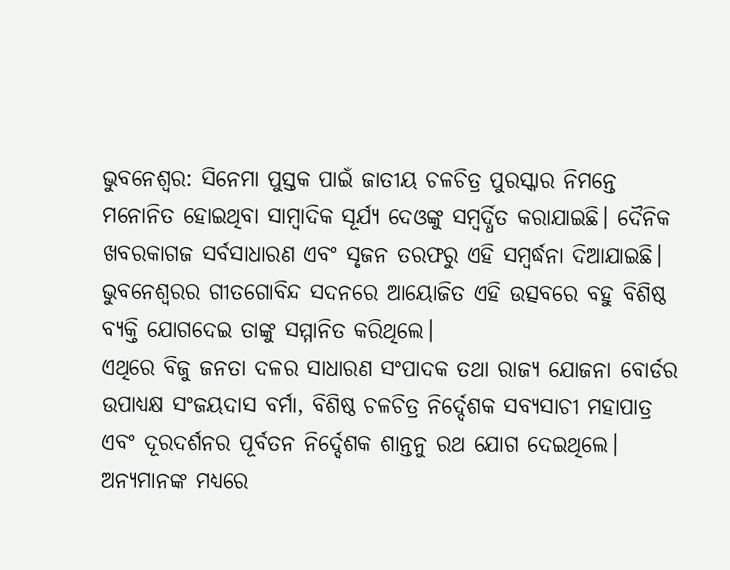ଭୁବନେଶ୍ବର: ସିନେମା ପୁସ୍ତକ ପାଇଁ ଜାତୀୟ ଚଳଚିତ୍ର ପୁରସ୍କାର ନିମନ୍ତେ ମନୋନିତ ହୋଇଥିବା ସାମ୍ବାଦିକ ସୂର୍ଯ୍ୟ ଦେଓଙ୍କୁ ସମ୍ବର୍ଦ୍ଧିତ କରାଯାଇଛି। ଦୈନିକ ଖବରକାଗଜ ସର୍ବସାଧାରଣ ଏବଂ ସୃଜନ ତରଫରୁ ଏହି ସମ୍ବର୍ଦ୍ଧନା ଦିଆଯାଇଛି। ଭୁବନେଶ୍ବରର ଗୀତଗୋବିନ୍ଦ ସଦନରେ ଆୟୋଜିତ ଏହି ଉତ୍ସବରେ ବହୁ ବିଶିଷ୍ଠ ବ୍ୟକ୍ତି ଯୋଗଦେଇ ତାଙ୍କୁ ସମ୍ମାନିତ କରିଥିଲେ।
ଏଥିରେ ବିଜୁ ଜନତା ଦଳର ସାଧାରଣ ସଂପାଦକ ତଥା ରାଜ୍ୟ ଯୋଜନା ବୋର୍ଡର ଉପାଧ୍ୟକ୍ଷ ସଂଜୟଦାସ ବର୍ମା, ବିଶିଷ୍ଠ ଚଳଚିତ୍ର ନିର୍ଦ୍ଦେଶକ ସବ୍ୟସାଚୀ ମହାପାତ୍ର ଏବଂ ଦୂରଦର୍ଶନର ପୂର୍ବତନ ନିର୍ଦ୍ଦେଶକ ଶାନ୍ତନୁ ରଥ ଯୋଗ ଦେଇଥିଲେ। ଅନ୍ୟମାନଙ୍କ ମଧ୍ୟରେ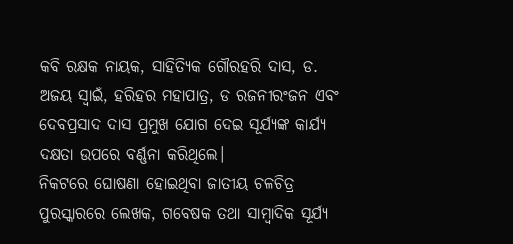କବି ରକ୍ଷକ ନାୟକ, ସାହିତ୍ୟିକ ଗୌରହରି ଦାସ, ଡ. ଅଜୟ ସ୍ବାଇଁ, ହରିହର ମହାପାତ୍ର, ଡ ରଜନୀରଂଜନ ଏବଂ ଦେବପ୍ରସାଦ ଦାସ ପ୍ରମୁଖ ଯୋଗ ଦେଇ ସୂର୍ଯ୍ୟଙ୍କ କାର୍ଯ୍ୟ ଦକ୍ଷତା ଉପରେ ବର୍ଣ୍ଣନା କରିଥିଲେ।
ନିକଟରେ ଘୋଷଣା ହୋଇଥିବା ଜାତୀୟ ଚଳଚିତ୍ର ପୁରସ୍କାରରେ ଲେଖକ, ଗବେଷକ ତଥା ସାମ୍ବାଦିକ ସୂର୍ଯ୍ୟ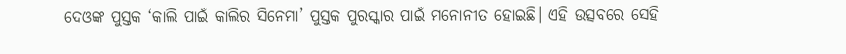ଦେଓଙ୍କ ପୁସ୍ତକ ‘କାଲି ପାଇଁ କାଲିର ସିନେମା’ ପୁସ୍ତକ ପୁରସ୍କାର ପାଇଁ ମନୋନୀତ ହୋଇଛି। ଏହି ଉତ୍ସବରେ ସେହି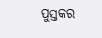ପୁସ୍ତକର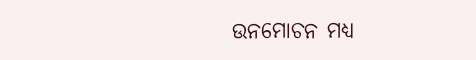ଉନମୋଚନ ମଧ୍ୟ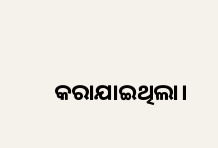କରାଯାଇଥିଲା।